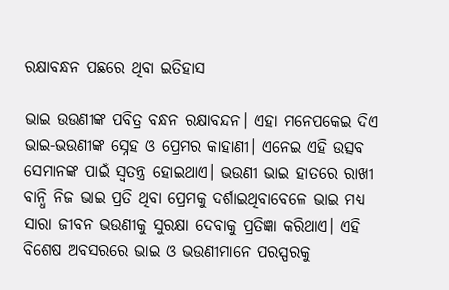ରକ୍ଷାବନ୍ଧନ ପଛରେ ଥିବା ଇତିହାସ

ଭାଇ ଉଉଣୀଙ୍କ ପବିତ୍ର ବନ୍ଧନ ରକ୍ଷାବନ୍ଦନ। ଏହା ମନେପକେଇ ଦିଏ ଭାଇ-ଭଉଣୀଙ୍କ ସ୍ନେହ ଓ ପ୍ରେମର କାହାଣୀ। ଏନେଇ ଏହି ଉତ୍ସବ ସେମାନଙ୍କ ପାଇଁ ସ୍ୱତନ୍ତ୍ର ହୋଇଥାଏ। ଭଉଣୀ ଭାଇ ହାତରେ ରାଖୀ ବାନ୍ଧି ନିଜ ଭାଇ ପ୍ରତି ଥିବା ପ୍ରେମକୁ ଦର୍ଶାଇଥିବାବେଳେ ଭାଇ ମଧ୍ୟ ସାରା ଜୀବନ ଭଉଣୀକୁ ସୁରକ୍ଷା ଦେବାକୁ ପ୍ରତିଜ୍ଞା କରିଥାଏ। ଏହି ବିଶେଷ ଅବସରରେ ଭାଇ ଓ ଭଉଣୀମାନେ ପରସ୍ପରକୁ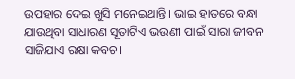ଉପହାର ଦେଇ ଖୁସି ମନେଇଥାନ୍ତି। ଭାଇ ହାତରେ ବନ୍ଧା ଯାଉଥିବା ସାଧାରଣ ସୂତାଟିଏ ଭଉଣୀ ପାଇଁ ସାରା ଜୀବନ ସାଜିଯାଏ ରକ୍ଷା କବଚ।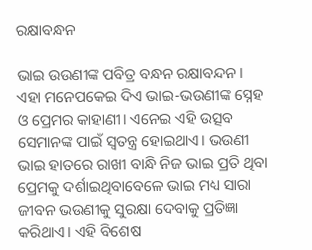ରକ୍ଷାବନ୍ଧନ

ଭାଇ ଉଉଣୀଙ୍କ ପବିତ୍ର ବନ୍ଧନ ରକ୍ଷାବନ୍ଦନ। ଏହା ମନେପକେଇ ଦିଏ ଭାଇ-ଭଉଣୀଙ୍କ ସ୍ନେହ ଓ ପ୍ରେମର କାହାଣୀ। ଏନେଇ ଏହି ଉତ୍ସବ ସେମାନଙ୍କ ପାଇଁ ସ୍ୱତନ୍ତ୍ର ହୋଇଥାଏ। ଭଉଣୀ ଭାଇ ହାତରେ ରାଖୀ ବାନ୍ଧି ନିଜ ଭାଇ ପ୍ରତି ଥିବା ପ୍ରେମକୁ ଦର୍ଶାଇଥିବାବେଳେ ଭାଇ ମଧ୍ୟ ସାରା ଜୀବନ ଭଉଣୀକୁ ସୁରକ୍ଷା ଦେବାକୁ ପ୍ରତିଜ୍ଞା କରିଥାଏ। ଏହି ବିଶେଷ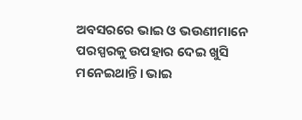ଅବସରରେ ଭାଇ ଓ ଭଉଣୀମାନେ ପରସ୍ପରକୁ ଉପହାର ଦେଇ ଖୁସି ମନେଇଥାନ୍ତି। ଭାଇ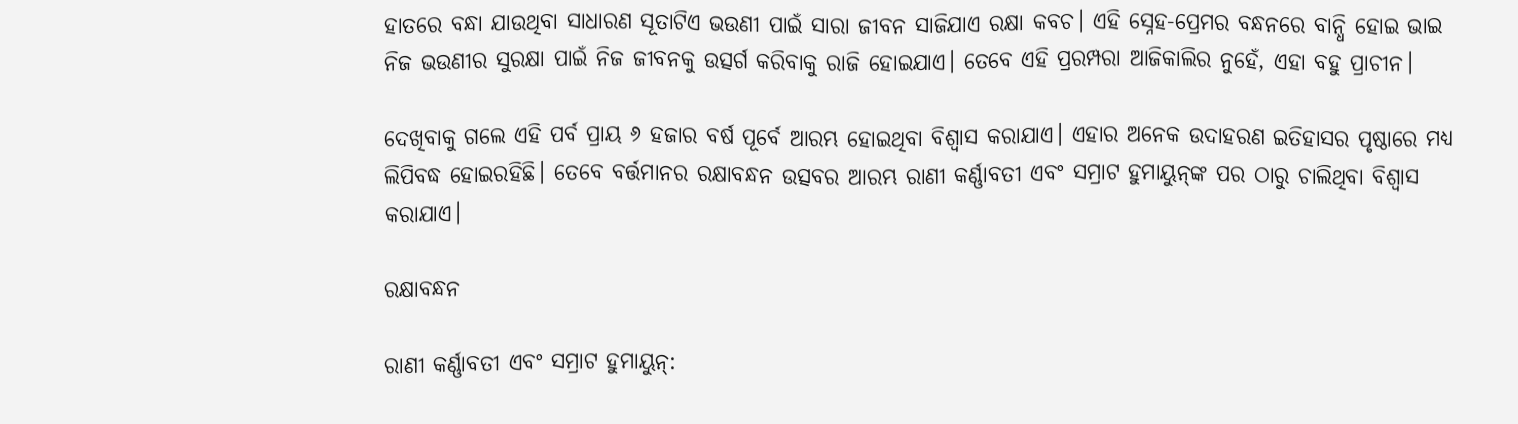ହାତରେ ବନ୍ଧା ଯାଉଥିବା ସାଧାରଣ ସୂତାଟିଏ ଭଉଣୀ ପାଇଁ ସାରା ଜୀବନ ସାଜିଯାଏ ରକ୍ଷା କବଚ। ଏହି ସ୍ନେହ-ପ୍ରେମର ବନ୍ଧନରେ ବାନ୍ଧି ହୋଇ ଭାଇ ନିଜ ଭଉଣୀର ସୁରକ୍ଷା ପାଇଁ ନିଜ ଜୀବନକୁ ଉତ୍ସର୍ଗ କରିବାକୁ ରାଜି ହୋଇଯାଏ। ତେବେ ଏହି ପ୍ରରମ୍ପରା ଆଜିକାଲିର ନୁହେଁ, ଏହା ବହୁ ପ୍ରାଚୀନ।

ଦେଖିବାକୁ ଗଲେ ଏହି ପର୍ବ ପ୍ରାୟ ୬ ହଜାର ବର୍ଷ ପୂର୍ବେ ଆରମ୍ଭ ହୋଇଥିବା ବିଶ୍ୱାସ କରାଯାଏ। ଏହାର ଅନେକ ଉଦାହରଣ ଇତିହାସର ପୃଷ୍ଠାରେ ମଧ୍ୟ ଲିପିବଦ୍ଧ ହୋଇରହିଛି। ତେବେ ବର୍ତ୍ତମାନର ରକ୍ଷାବନ୍ଧନ ଉତ୍ସବର ଆରମ୍ଭ ରାଣୀ କର୍ଣ୍ଣାବତୀ ଏବଂ ସମ୍ରାଟ ହୁମାୟୁନ୍‌ଙ୍କ ପର ଠାରୁ ଚାଲିଥିବା ବିଶ୍ୱାସ କରାଯାଏ।

ରକ୍ଷାବନ୍ଧନ

ରାଣୀ କର୍ଣ୍ଣାବତୀ ଏବଂ ସମ୍ରାଟ ହୁମାୟୁନ୍: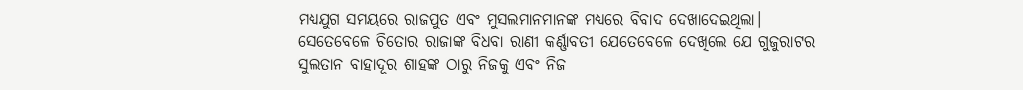ମଧ୍ୟଯୁଗ ସମୟରେ ରାଜପୁତ ଏବଂ ମୁସଲମାନମାନଙ୍କ ମଧ୍ୟରେ ବିବାଦ ଦେଖାଦେଇଥିଲା। ସେତେବେଳେ ଚିତୋର ରାଜାଙ୍କ ବିଧବା ରାଣୀ କର୍ଣ୍ଣାବତୀ ଯେତେବେଳେ ଦେଖିଲେ ଯେ ଗୁଜୁରାଟର ସୁଲତାନ ବାହାଦୂର ଶାହଙ୍କ ଠାରୁ ନିଜକୁ ଏବଂ ନିଜ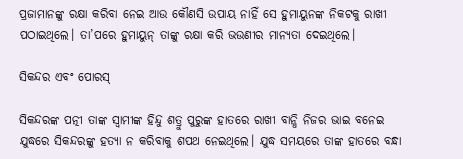ପ୍ରଜାମାନଙ୍କୁ ରକ୍ଷା କରିବା ନେଇ ଆଉ କୌଣସି ଉପାୟ ନାହିଁ ସେ ହୁମାୟୁନଙ୍କ ନିକଟକୁ ରାଖୀ ପଠାଇଥିଲେ। ତା’ପରେ ହୁମାୟୁନ୍‌ ତାଙ୍କୁ ରକ୍ଷା କରି ଭଉଣୀର ମାନ୍ୟତା ଦେଇଥିଲେ।

ସିକନ୍ଦର ଏବଂ ପୋରସ୍

ସିକନ୍ଦରଙ୍କ ପତ୍ନୀ ତାଙ୍କ ସ୍ୱାମୀଙ୍କ ହିନ୍ଦୁ ଶତ୍ରୁ ପୁରୁଙ୍କ ହାତରେ ରାଖୀ ବାନ୍ଧି ନିଜର ଭାଇ ବନେଇ ଯୁଦ୍ଧରେ ସିକନ୍ଦରଙ୍କୁ ହତ୍ୟା ନ କରିବାକୁ ଶପଥ ନେଇଥିଲେ। ଯୁଦ୍ଧ ସମୟରେ ତାଙ୍କ ହାତରେ ବନ୍ଧା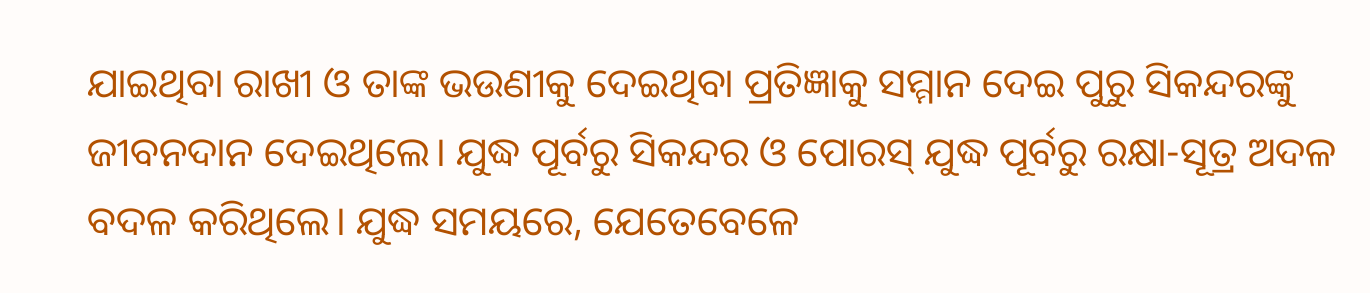ଯାଇଥିବା ରାଖୀ ଓ ତାଙ୍କ ଭଉଣୀକୁ ଦେଇଥିବା ପ୍ରତିଜ୍ଞାକୁ ସମ୍ମାନ ଦେଇ ପୁରୁ ସିକନ୍ଦରଙ୍କୁ ଜୀବନଦାନ ଦେଇଥିଲେ। ଯୁଦ୍ଧ ପୂର୍ବରୁ ସିକନ୍ଦର ଓ ପୋରସ୍ ଯୁଦ୍ଧ ପୂର୍ବରୁ ରକ୍ଷା-ସୂତ୍ର ଅଦଳ ବଦଳ କରିଥିଲେ। ଯୁଦ୍ଧ ସମୟରେ, ଯେତେବେଳେ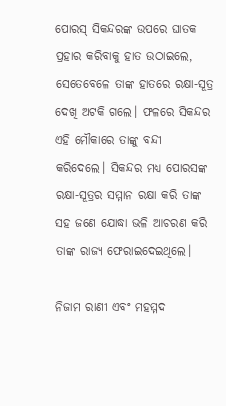ପୋରସ୍ ସିକନ୍ଦରଙ୍କ ଉପରେ ଘାତକ ପ୍ରହାର କରିବାକୁ ହାତ ଉଠାଇଲେ, ସେତେବେଳେ ତାଙ୍କ ହାତରେ ରକ୍ଷା-ସୂତ୍ର ଦେଖି ଅଟକି ଗଲେ। ଫଳରେ ସିକନ୍ଦର ଏହି ମୌକାରେ ତାଙ୍କୁ ବନ୍ଦୀ କରିଦେଲେ। ସିକନ୍ଦର ମଧ୍ୟ ପୋରସଙ୍କ ରକ୍ଷା-ସୂତ୍ରର ସମ୍ମାନ ରକ୍ଷା କରି ତାଙ୍କ ସହ ଜଣେ ଯୋଦ୍ଧା ଭଳି ଆଚରଣ କରି ତାଙ୍କ ରାଜ୍ୟ ଫେରାଇଦେଇଥିଲେ।

ନିଜାମ ରାଣୀ ଏବଂ ମହମ୍ମଦ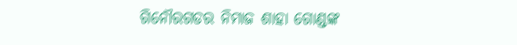ଗିନୌରଗଡର ନିମାଜ ଶାହା ଗୋଣ୍ଡଙ୍କ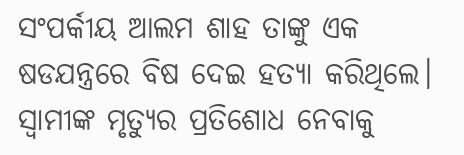ସଂପର୍କୀୟ ଆଲମ ଶାହ ତାଙ୍କୁ ଏକ ଷଡଯନ୍ତ୍ରରେ ବିଷ ଦେଇ ହତ୍ୟା କରିଥିଲେ। ସ୍ୱାମୀଙ୍କ ମୃତ୍ୟୁର ପ୍ରତିଶୋଧ ନେବାକୁ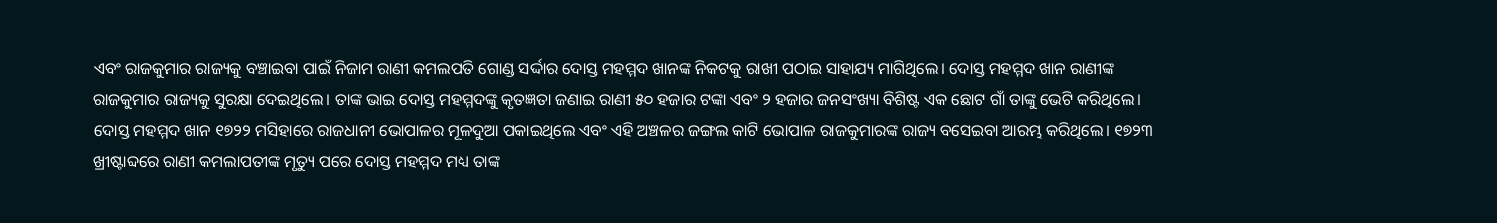ଏବଂ ରାଜକୁମାର ରାଜ୍ୟକୁ ବଞ୍ଚାଇବା ପାଇଁ ନିଜାମ ରାଣୀ କମଲପତି ଗୋଣ୍ଡ ସର୍ଦ୍ଦାର ଦୋସ୍ତ ମହମ୍ମଦ ଖାନଙ୍କ ନିକଟକୁ ରାଖୀ ପଠାଇ ସାହାଯ୍ୟ ମାଗିଥିଲେ। ଦୋସ୍ତ ମହମ୍ମଦ ଖାନ ରାଣୀଙ୍କ ରାଜକୁମାର ରାଜ୍ୟକୁ ସୁରକ୍ଷା ଦେଇଥିଲେ। ତାଙ୍କ ଭାଇ ଦୋସ୍ତ ମହମ୍ମଦଙ୍କୁ କୃତଜ୍ଞତା ଜଣାଇ ରାଣୀ ୫୦ ହଜାର ଟଙ୍କା ଏବଂ ୨ ହଜାର ଜନସଂଖ୍ୟା ବିଶିଷ୍ଟ ଏକ ଛୋଟ ଗାଁ ତାଙ୍କୁ ଭେଟି କରିଥିଲେ। ଦୋସ୍ତ ମହମ୍ମଦ ଖାନ ୧୭୨୨ ମସିହାରେ ରାଜଧାନୀ ଭୋପାଳର ମୂଳଦୁଆ ପକାଇଥିଲେ ଏବଂ ଏହି ଅଞ୍ଚଳର ଜଙ୍ଗଲ କାଟି ଭୋପାଳ ରାଜକୁମାରଙ୍କ ରାଜ୍ୟ ବସେଇବା ଆରମ୍ଭ କରିଥିଲେ। ୧୭୨୩ ଖ୍ରୀଷ୍ଟାବ୍ଦରେ ରାଣୀ କମଲାପତୀଙ୍କ ମୃତ୍ୟୁ ପରେ ଦୋସ୍ତ ମହମ୍ମଦ ମଧ୍ୟ ତାଙ୍କ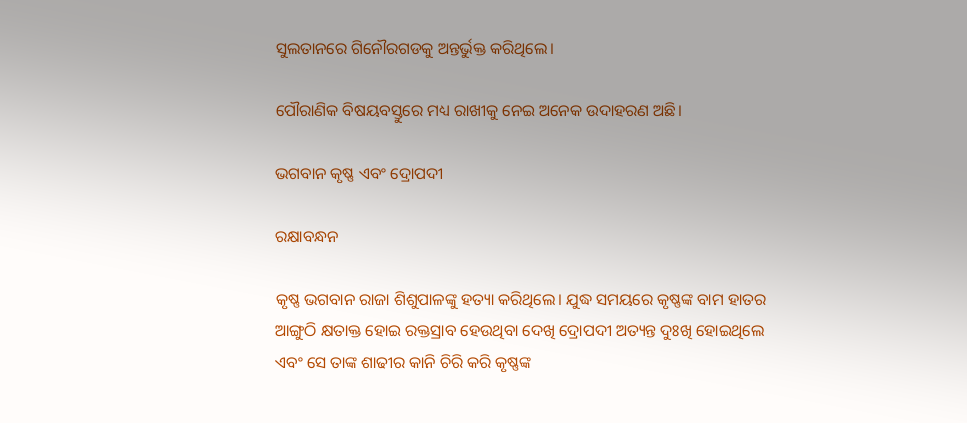ସୁଲତାନରେ ଗିନୌରଗଡକୁ ଅନ୍ତର୍ଭୁକ୍ତ କରିଥିଲେ।

ପୌରାଣିକ ବିଷୟବସ୍ତୁରେ ମଧ୍ୟ ରାଖୀକୁ ନେଇ ଅନେକ ଉଦାହରଣ ଅଛି।

ଭଗବାନ କୃଷ୍ଣ ଏବଂ ଦ୍ରୋପଦୀ

ରକ୍ଷାବନ୍ଧନ

କୃଷ୍ଣ ଭଗବାନ ରାଜା ଶିଶୁପାଳଙ୍କୁ ହତ୍ୟା କରିଥିଲେ। ଯୁଦ୍ଧ ସମୟରେ କୃଷ୍ଣଙ୍କ ବାମ ହାତର ଆଙ୍ଗୁଠି କ୍ଷତାକ୍ତ ହୋଇ ରକ୍ତସ୍ରାବ ହେଉଥିବା ଦେଖି ଦ୍ରୋପଦୀ ଅତ୍ୟନ୍ତ ଦୁଃଖି ହୋଇଥିଲେ ଏବଂ ସେ ତାଙ୍କ ଶାଢୀର କାନି ଚିରି କରି କୃଷ୍ଣଙ୍କ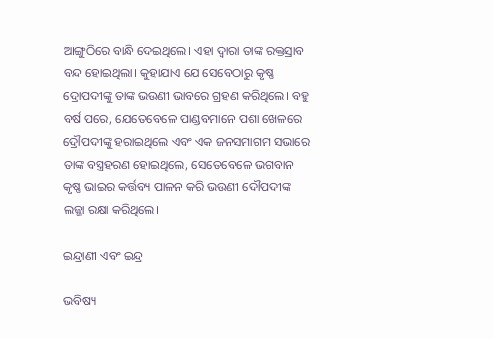ଆଙ୍ଗୁଠିରେ ବାନ୍ଧି ଦେଇଥିଲେ। ଏହା ଦ୍ୱାରା ତାଙ୍କ ରକ୍ତସ୍ରାବ ବନ୍ଦ ହୋଇଥିଲା। କୁହାଯାଏ ଯେ ସେବେଠାରୁ କୃଷ୍ଣ ଦ୍ରୋପଦୀଙ୍କୁ ତାଙ୍କ ଭଉଣୀ ଭାବରେ ଗ୍ରହଣ କରିଥିଲେ। ବହୁ ବର୍ଷ ପରେ, ଯେତେବେଳେ ପାଣ୍ଡବମାନେ ପଶା ଖେଳରେ ଦ୍ରୌପଦୀଙ୍କୁ ହରାଇଥିଲେ ଏବଂ ଏକ ଜନସମାଗମ ସଭାରେ ତାଙ୍କ ବସ୍ତ୍ରହରଣ ହୋଇଥିଲେ, ସେତେବେଳେ ଭଗବାନ କୃଷ୍ଣ ଭାଇର କର୍ତ୍ତବ୍ୟ ପାଳନ କରି ଭଉଣୀ ଦୌପଦୀଙ୍କ ଲଜ୍ଜା ରକ୍ଷା କରିଥିଲେ।

ଇନ୍ଦ୍ରାଣୀ ଏବଂ ଇନ୍ଦ୍ର

ଭବିଷ୍ୟ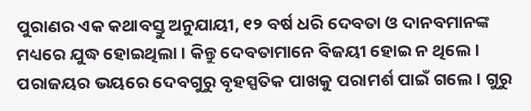ପୁରାଣର ଏକ କଥାବସ୍ତୁ ଅନୁଯାୟୀ, ୧୨ ବର୍ଷ ଧରି ଦେବତା ଓ ଦାନବମାନଙ୍କ ମଧ୍ୟରେ ଯୁଦ୍ଧ ହୋଇଥିଲା। କିନ୍ତୁ ଦେବତାମାନେ ବିଜୟୀ ହୋଇ ନ ଥିଲେ। ପରାଜୟର ଭୟରେ ଦେବଗୁରୁ ବୃହସ୍ପତିକ ପାଖକୁ ପରାମର୍ଶ ପାଇଁ ଗଲେ। ଗୁରୁ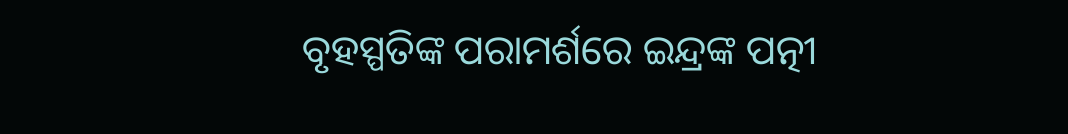ବୃହସ୍ପତିଙ୍କ ପରାମର୍ଶରେ ଇନ୍ଦ୍ରଙ୍କ ପତ୍ନୀ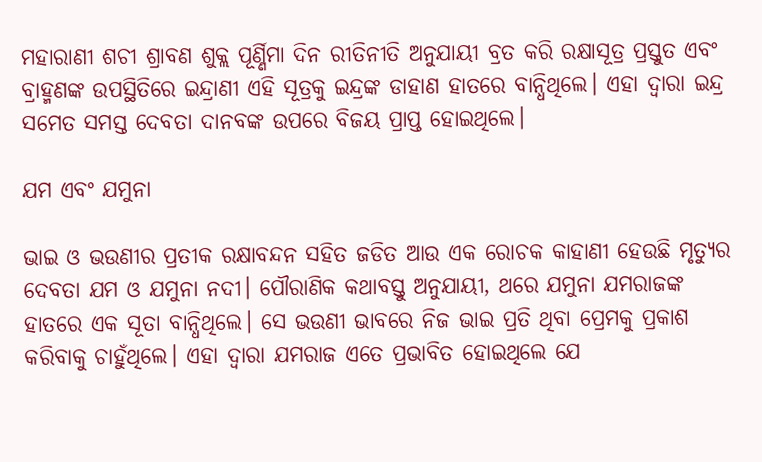ମହାରାଣୀ ଶଚୀ ଶ୍ରାବଣ ଶୁକ୍ଲ ପୂର୍ଣ୍ଣିମା ଦିନ ରୀତିନୀତି ଅନୁଯାୟୀ ବ୍ରତ କରି ରକ୍ଷାସୂତ୍ର ପ୍ରସ୍ତୁତ ଏବଂ ବ୍ରାହ୍ମଣଙ୍କ ଉପସ୍ଥିତିରେ ‍ଇନ୍ଦ୍ରାଣୀ ଏହି ସୂତ୍ରକୁ ଇନ୍ଦ୍ରଙ୍କ ଡାହାଣ ହାତରେ ବାନ୍ଧିଥିଲେ। ଏହା ଦ୍ୱାରା ଇନ୍ଦ୍ର ସମେତ ସମସ୍ତ ଦେବତା ଦାନବଙ୍କ ଉପରେ ବିଜୟ ପ୍ରାପ୍ତ ହୋଇଥିଲେ।

ଯମ ଏବଂ ଯମୁନା

ଭାଇ ଓ ଭଉଣୀର ପ୍ରତୀକ ରକ୍ଷାବନ୍ଦନ ସହିତ ଜଡିତ ଆଉ ଏକ ରୋଚକ କାହାଣୀ ହେଉଛି ମୃତ୍ୟୁର ଦେବତା ଯମ ଓ ଯମୁନା ନଦୀ। ପୌରାଣିକ କଥାବସ୍ତୁ ଅନୁଯାୟୀ, ଥରେ ଯମୁନା ଯମରାଜଙ୍କ ହାତରେ ଏକ ସୂତା ବାନ୍ଧିଥିଲେ। ସେ ଭଉଣୀ ଭାବରେ ନିଜ ଭାଇ ପ୍ରତି ଥିବା ପ୍ରେମକୁ ପ୍ରକାଶ କରିବାକୁ ଚାହୁଁଥିଲେ। ଏହା ଦ୍ୱାରା ଯମରାଜ ଏତେ ପ୍ରଭାବିତ ହୋଇଥିଲେ ଯେ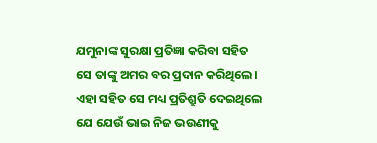ଯମୁନାଙ୍କ ସୁରକ୍ଷା ପ୍ରତିଜ୍ଞା କରିବା ସହିତ ସେ ତାଙ୍କୁ ଅମର ବର ପ୍ରଦାନ କରିଥିଲେ। ଏହା ସହିତ ସେ ମଧ୍ୟ ପ୍ରତିଶ୍ରୁତି ଦେଇଥିଲେ ଯେ ଯେଉଁ ଭାଇ ନିଜ ଭଉଣୀକୁ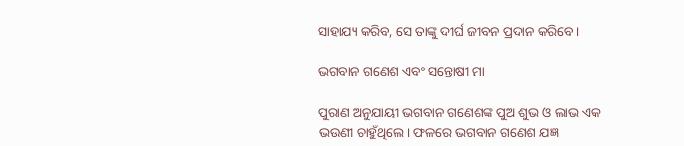ସାହାଯ୍ୟ କରିବ, ସେ ତାଙ୍କୁ ଦୀର୍ଘ ଜୀବନ ପ୍ରଦାନ କରିବେ।

ଭଗବାନ ଗଣେଶ ଏବଂ ସନ୍ତୋଷୀ ମା

ପୁରାଣ ଅନୁଯାୟୀ ଭଗବାନ ଗଣେଶଙ୍କ ପୁଅ ଶୁଭ ଓ ଲାଭ ଏକ ଭଉଣୀ ଚାହୁଁଥିଲେ। ଫଳରେ ଭଗବାନ ଗଣେଶ ଯଜ୍ଞ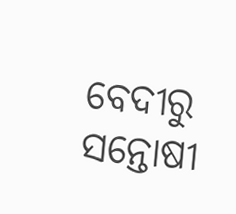ବେଦୀରୁ ସନ୍ତୋଷୀ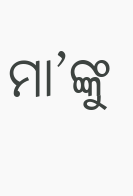ମା’ଙ୍କୁ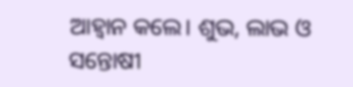ଆହ୍ୱାନ କଲେ। ଶୁଭ, ଲାଭ ଓ ସନ୍ତୋଷୀ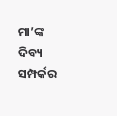ମା’ଙ୍କ ଦିବ୍ୟ ସମ୍ପର୍କର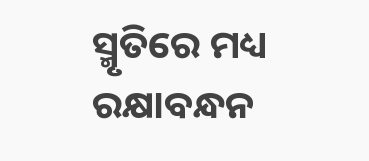ସ୍ମୃତିରେ ମଧ୍ୟ ରକ୍ଷାବନ୍ଧନ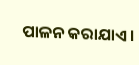ପାଳନ କରାଯାଏ।